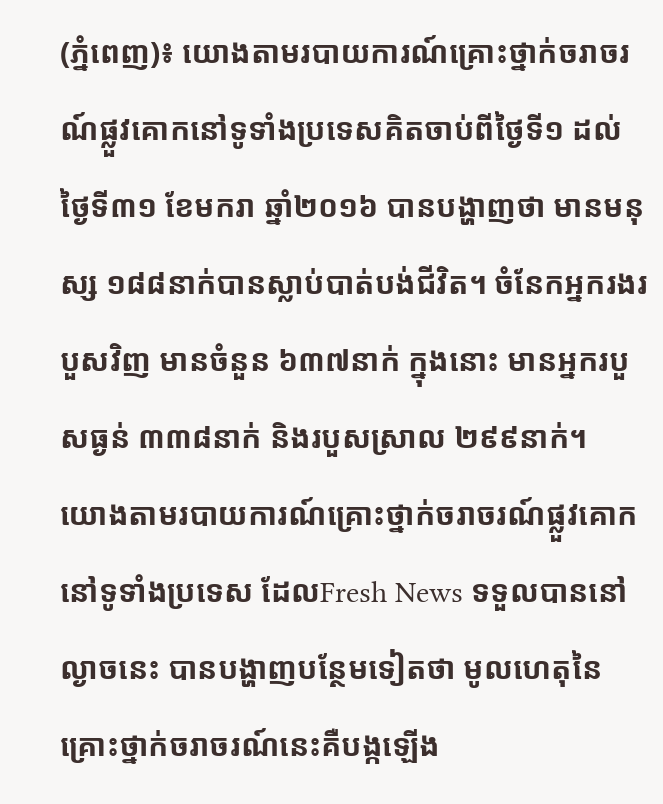(ភ្នំពេញ)៖ យោងតាមរបាយការណ៍គ្រោះថ្នាក់ចរាចរណ៍ផ្លួវគោកនៅទូទាំងប្រទេសគិតចាប់ពីថ្ងៃទី១ ដល់ថ្ងៃទី៣១ ខែមករា ឆ្នាំ២០១៦ បានបង្ហាញថា មានមនុស្ស ១៨៨នាក់បានស្លាប់បាត់បង់ជីវិត។ ចំនែកអ្នករងរបួសវិញ មានចំនួន ៦៣៧នាក់ ក្នុងនោះ មានអ្នករបួសធ្ងន់ ៣៣៨នាក់ និងរបួសស្រាល ២៩៩នាក់។
យោងតាមរបាយការណ៍គ្រោះថ្នាក់ចរាចរណ៍ផ្លួវគោក នៅទូទាំងប្រទេស ដែលFresh News ទទួលបាននៅល្ងាចនេះ បានបង្ហាញបន្ថែមទៀតថា មូលហេតុនៃគ្រោះថ្នាក់ចរាចរណ៍នេះគឺបង្កឡើង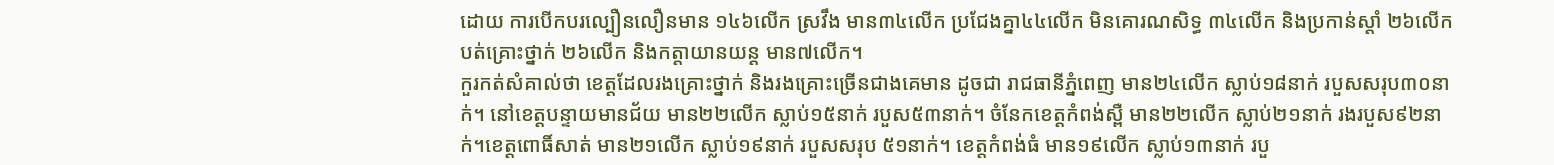ដោយ ការបើកបរល្បឿនលឿនមាន ១៤៦លើក ស្រវឹង មាន៣៤លើក ប្រជែងគ្នា៤៤លើក មិនគោរណសិទ្ធ ៣៤លើក និងប្រកាន់ស្តាំ ២៦លើក បត់គ្រោះថ្នាក់ ២៦លើក និងកត្តាយានយន្ត មាន៧លើក។
កួរកត់សំគាល់ថា ខេត្តដែលរងគ្រោះថ្នាក់ និងរងគ្រោះច្រើនជាងគេមាន ដូចជា រាជធានីភ្នំពេញ មាន២៤លើក ស្លាប់១៨នាក់ របួសសរុប៣០នាក់។ នៅខេត្តបន្ទាយមានជ័យ មាន២២លើក ស្លាប់១៥នាក់ របួស៥៣នាក់។ ចំនែកខេត្តកំពង់ស្ពឺ មាន២២លើក ស្លាប់២១នាក់ រងរបួស៩២នាក់។ខេត្តពោធិ៍សាត់ មាន២១លើក ស្លាប់១៩នាក់ របួសសរុប ៥១នាក់។ ខេត្តកំពង់ធំ មាន១៩លើក ស្លាប់១៣នាក់ របួ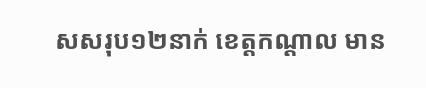សសរុប១២នាក់ ខេត្តកណ្តាល មាន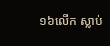១៦លើក ស្លាប់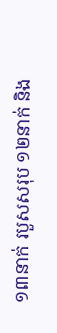១៣នាក់ របួសសរុប ១២នាក់ និង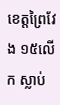ខេត្តព្រៃវែង ១៥លើក ស្លាប់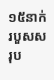១៥នាក់ របួសសរុប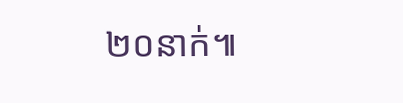២០នាក់៕